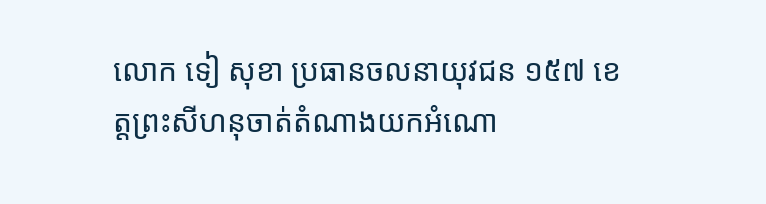លោក ទៀ សុខា ប្រធានចលនាយុវជន ១៥៧ ខេត្តព្រះសីហនុចាត់តំណាងយកអំណោ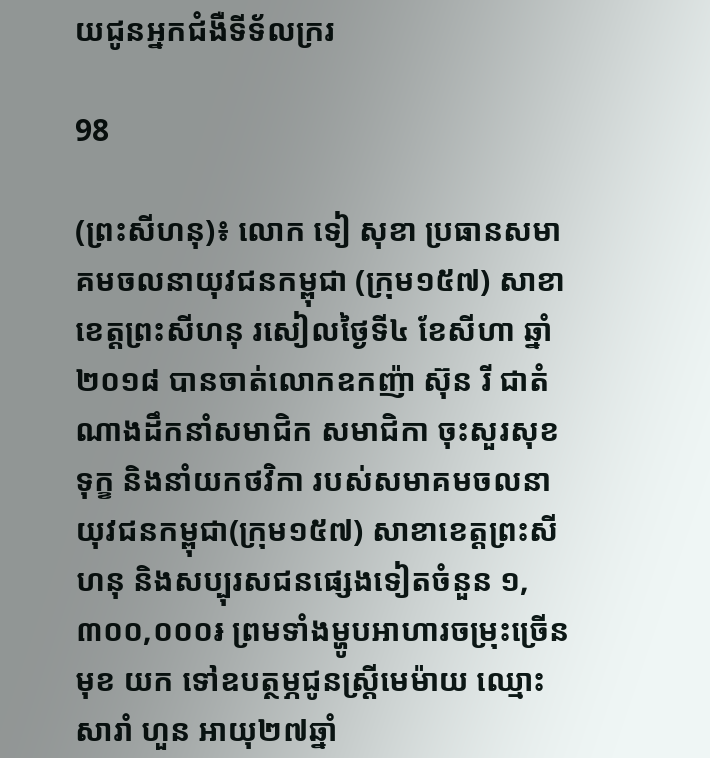យជូនអ្នកជំងឺទីទ័លក្ររ

98

(ព្រះសីហនុ)៖ លោក ទៀ សុខា ប្រធានសមាគមចលនាយុវជនកម្ពុជា (ក្រុម១៥៧) សាខាខេត្តព្រះសីហនុ រសៀលថ្ងៃទី៤ ខែសីហា ឆ្នាំ២០១៨ បានចាត់លោកឧកញ៉ា ស៊ុន រី ជាតំណាងដឹកនាំសមាជិក សមាជិកា ចុះសួរសុខទុក្ខ និងនាំយកថវិកា របស់សមាគមចលនា យុវជនកម្ពុជា(ក្រុម១៥៧) សាខាខេត្តព្រះសីហនុ និងសប្បុរសជនផ្សេងទៀតចំនួន ១,៣០០,០០០៛ ព្រមទាំងម្ហូបអាហារចម្រុះច្រើនមុខ យក ទៅឧបត្ថម្ភជូនស្រ្តីមេម៉ាយ ឈ្មោះ សារាំ ហួន អាយុ២៧ឆ្នាំ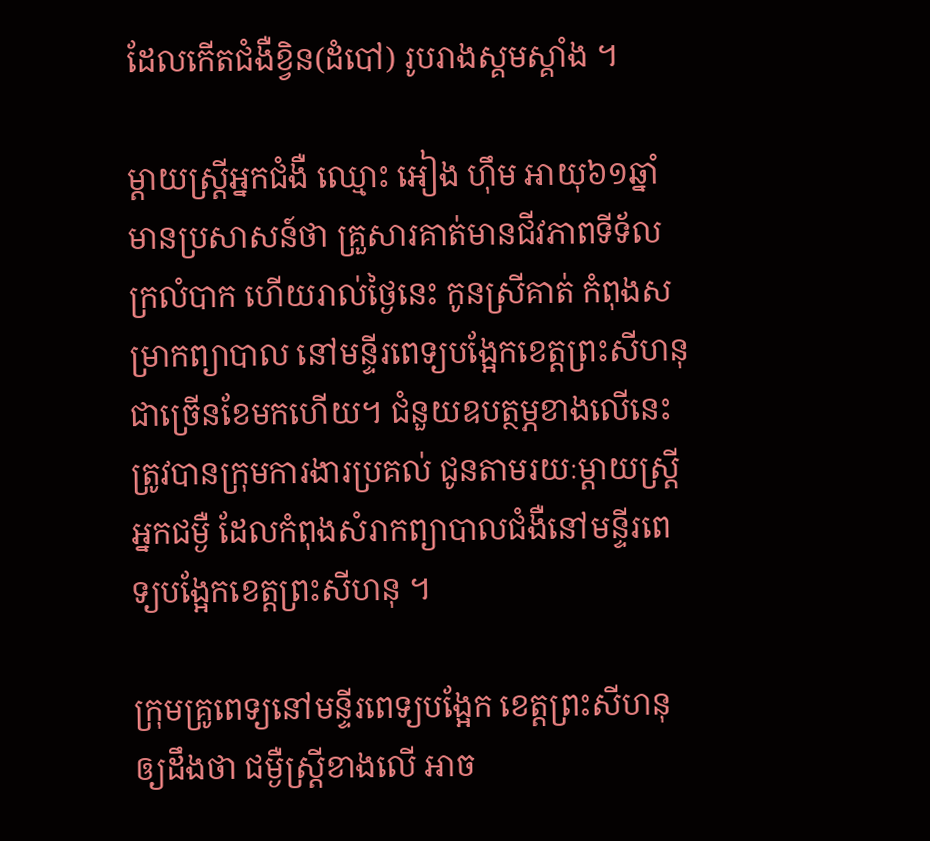ដែលកើតជំងឺខ្វិន(ដំបៅ) រូបរាងស្គមស្គាំង ។

ម្តាយស្ត្រីអ្នកជំងឺ ឈ្មោះ អៀង ហ៊ឹម អាយុ៦១ឆ្នាំ មានប្រសាសន៍ថា គ្រួសារគាត់មានជីវភាពទីទ័លក្រលំបាក ហើយរាល់ថ្ងៃនេះ កូនស្រីគាត់ កំពុងសម្រាកព្យាបាល នៅមន្ទីរពេទ្យបង្អែកខេត្តព្រះសីហនុជាច្រើនខែមកហើយ។ ជំនួយឧបត្ថម្ភខាងលើនេះ ត្រូវបានក្រុមការងារប្រគល់ ជូនតាមរយៈម្តាយស្ត្រីអ្នកជម្ងឺ ដែលកំពុងសំរាកព្យាបាលជំងឺនៅមន្ទីរពេទ្យបង្អែកខេត្តព្រះសីហនុ ។

ក្រុមគ្រូពេទ្យនៅមន្ទីរពេទ្យបង្អែក ខេត្តព្រះសីហនុ ឲ្យដឹងថា ជម្ងឺស្ត្រីខាងលើ អាច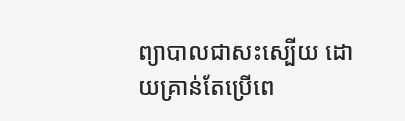ព្យាបាលជាសះស្បើយ ដោយគ្រាន់តែប្រើពេ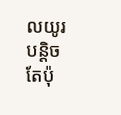លយូរបន្តិច តែប៉ុ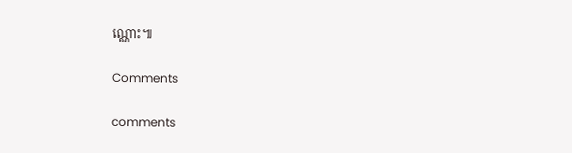ណ្ណោះ៕

Comments

comments